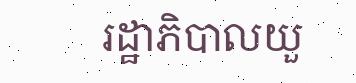រដ្ឋាភិបាលយួ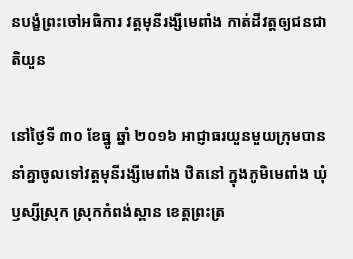នបង្ខំព្រះចៅអធិការ វត្តមុនីរង្សីមេពាំង កាត់ដីវត្តឲ្យជនជាតិយួន

នៅថ្ងៃទី ៣០ ខែធ្នូ ឆ្នាំ ២០១៦ អាជ្ញាធរយួនមួយក្រុមបាននាំគ្នាចូលទៅវត្តមុនីរង្សីមេពាំង ឋិតនៅ ក្នុងភូមិមេពាំង ឃុំឫស្សីស្រុក ស្រុកកំពង់ស្ពាន ខេត្តព្រះត្រ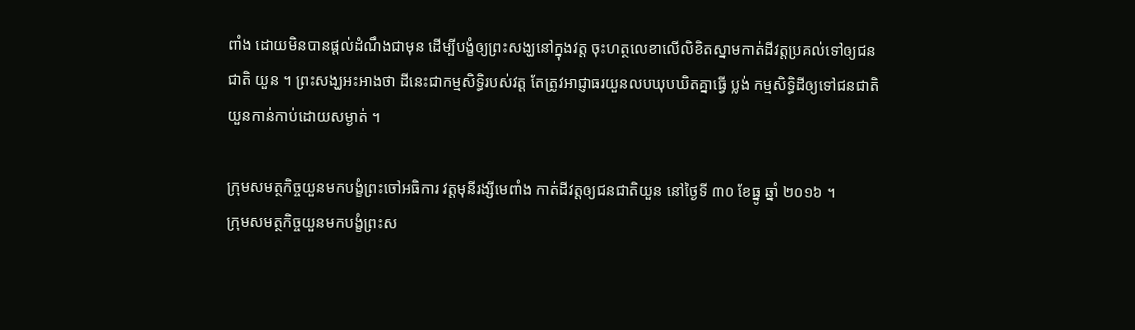ពាំង ដោយមិនបានផ្ដល់ដំណឹងជាមុន ដើម្បីបង្ខំឲ្យព្រះសង្ឃនៅក្នុងវត្ត ចុះហត្ថលេខាលើលិខិតស្នាមកាត់ដីវត្តប្រគល់ទៅឲ្យជនជាតិ យួន ។ ព្រះសង្ឃអះអាងថា ដីនេះជាកម្មសិទ្ធិរបស់វត្ត តែត្រូវអាជ្ញាធរយួនលបឃុបឃិតគ្នាធ្វើ ប្លង់ កម្មសិទ្ធិដីឲ្យទៅជនជាតិយួនកាន់កាប់ដោយសម្ងាត់ ។

ក្រុមសមត្ថកិច្ចយួនមកបង្ខំព្រះចៅអធិការ វត្តមុនីរង្សីមេពាំង កាត់ដីវត្តឲ្យជនជាតិយួន នៅថ្ងៃទី ៣០ ខែធ្នូ ឆ្នាំ ២០១៦ ។
ក្រុមសមត្ថកិច្ចយួនមកបង្ខំព្រះស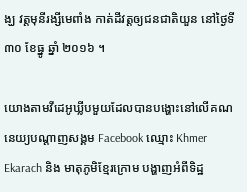ង្ឃ វត្តមុនីរង្សីមេពាំង កាត់ដីវត្តឲ្យជនជាតិយួន នៅថ្ងៃទី ៣០ ខែធ្នូ ឆ្នាំ ២០១៦ ។

យោងតាមវីដេអូឃ្លីបមួយដែលបានបង្ហោះនៅលើគណនេយ្យបណ្ដាញសង្គម Facebook ឈ្មោះ Khmer Ekarach និង មាតុភូមិខ្មែរក្រោម បង្ហាញអំពីទិដ្ឋ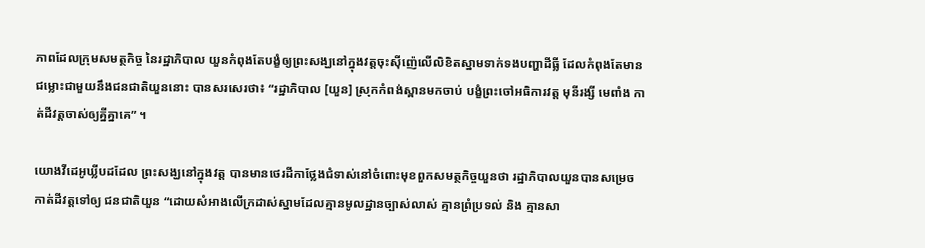ភាពដែលក្រុមសមត្ថកិច្ច នៃរដ្ឋាភិបាល យួនកំពុងតែបង្ខំឲ្យព្រះសង្ឃនៅក្នុងវត្តចុះស៊ីញ៉េលើលិខិតស្នាមទាក់ទងបញ្ហាដីធ្លី ដែលកំពុងតែមាន ជម្លោះជាមួយនឹងជនជាតិយួននោះ បានសរសេរថា៖ “រដ្ឋាភិបាល [យួន] ស្រុកកំពង់ស្ពានមកចាប់ បង្ខំព្រះចៅអធិការវត្ត មុនីរង្សី មេពាំង កាត់ដីវត្តចាស់ឲ្យគ្នីគ្នាគេ” ។

យោងវីដេអូឃ្លីបដដែល ព្រះសង្ឃនៅក្នុងវត្ត បានមានថេរដីកាថ្លែងជំទាស់នៅចំពោះមុខពួកសមត្ថកិច្ចយួនថា រដ្ឋាភិបាលយួនបានសម្រេចកាត់ដីវត្តទៅឲ្យ ជនជាតិយួន “ដោយសំអាងលើក្រដាស់ស្នាមដែលគ្មានមូលដ្ឋានច្បាស់លាស់ គ្មានព្រំប្រទល់ និង គ្មានសា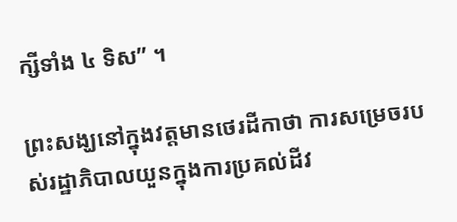ក្សីទាំង ៤ ទិស” ។

ព្រះសង្ឃនៅក្នុងវត្តមានថេរដីកាថា ការសម្រេចរបស់រដ្ឋាភិបាលយួនក្នុងការប្រគល់ដីវ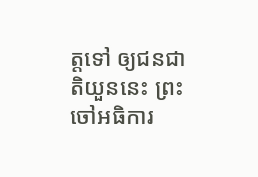ត្តទៅ ឲ្យជនជាតិយួននេះ ព្រះចៅអធិការ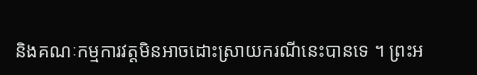និងគណៈកម្មការវត្តមិនអាចដោះស្រាយករណីនេះបានទេ ។ ព្រះអ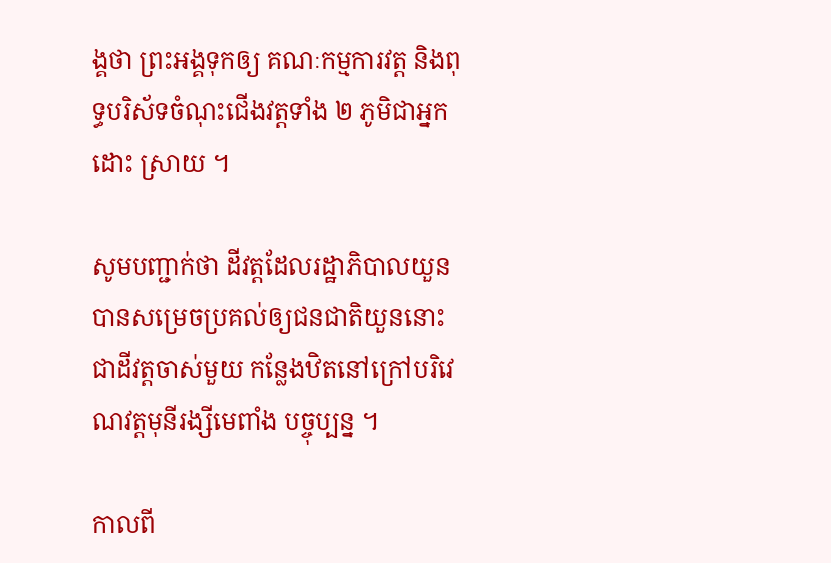ង្គថា ព្រះអង្គទុកឲ្យ គណៈកម្មការវត្ត និងពុទ្ធបរិស័ទចំណុះជើងវត្តទាំង ២ ភូមិជាអ្នកដោះ ស្រាយ ។

សូមបញ្ជាក់ថា ដីវត្តដែលរដ្ឋាភិបាលយួនបានសម្រេចប្រគល់ឲ្យជនជាតិយួននោះ ជាដីវត្តចាស់មួយ កន្លែងឋិតនៅក្រៅបរិវេណវត្តមុនីរង្សីមេពាំង បច្ចុប្បន្ន ។

កាលពី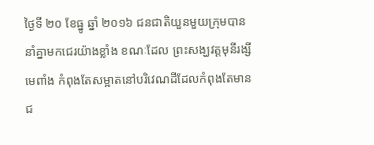ថ្ងៃទី ២០ ខែធ្នូ ឆ្នាំ ២០១៦ ជនជាតិយួនមួយក្រុមបាននាំគ្នាមកជេរយ៉ាងខ្លាំង ខណៈដែល ព្រះសង្ឃវត្តមុនីរង្សីមេពាំង កំពុងតែសម្អាតនៅបរិវេណដីដែលកំពុងតែមានជ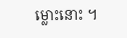ម្លោះនោះ ។